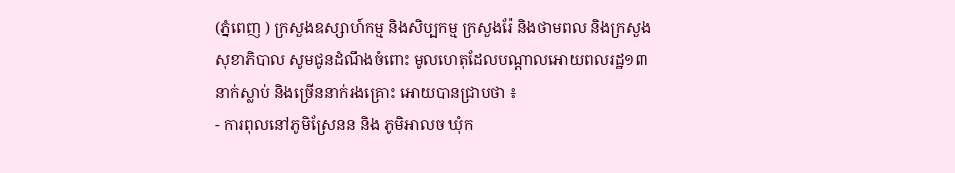(ភ្នំពេញ ) ក្រសួងឧស្សាហ៍កម្ម និងសិប្បកម្ម ក្រសួងរ៉ែ និងថាមពល និងក្រសួងសុខាភិបាល សូមជូនដំណឹងចំពោះ មូលហេតុដែលបណ្តាលអោយពលរដ្ឋ១៣នាក់ស្លាប់ និងច្រើននាក់រងគ្រោះ អោយបានជ្រាបថា ៖
- ការពុលនៅភូមិស្រែនន និង ភូមិអាលច ឃុំក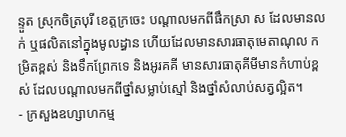ន្ទួត ស្រុកចិត្របុរី ខេត្តក្រចេះ បណ្តាលមកពីផឹកស្រា ស ដែលមានលក់ ឬផលិតនៅក្នុងមូលដ្ធាន ហើយដែលមានសារធាតុមេតាណុល កម្រិតខ្ពស់ និងទឹកព្រែកទេ និងអូរគគី មានសារធាតុគីមីមានកំហាប់ខ្ពស់ ដែលបណ្តាលមកពីថ្នាំសម្លាប់ស្មៅ និងថ្នាំសំលាប់សត្វល្អិត។
- ក្រសួងឧហ្សាហកម្ម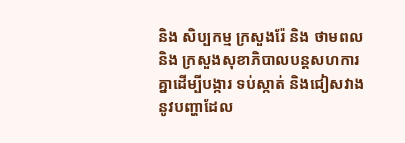និង សិប្បកម្ម ក្រសួងរ៉ែ និង ថាមពល និង ក្រសួងសុខាភិបាលបន្តសហការគ្នាដើម្បីបង្ការ ទប់ស្កាត់ និងជៀសវាងនូវបញ្ហាដែល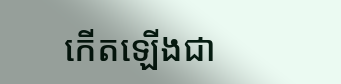កើតឡើងជា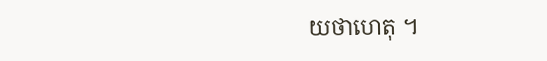យថាហេតុ ។